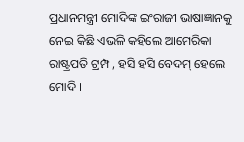ପ୍ରଧାନମନ୍ତ୍ରୀ ମୋଦିଙ୍କ ଇଂରାଜୀ ଭାଷାଜ୍ଞାନକୁ ନେଇ କିଛି ଏଭଳି କହିଲେ ଆମେରିକା ରାଷ୍ଟ୍ରପତି ଟ୍ରମ୍ପ , ହସି ହସି ବେଦମ୍ ହେଲେ ମୋଦି ।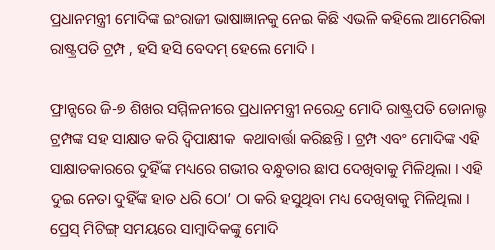ପ୍ରଧାନମନ୍ତ୍ରୀ ମୋଦିଙ୍କ ଇଂରାଜୀ ଭାଷାଜ୍ଞାନକୁ ନେଇ କିଛି ଏଭଳି କହିଲେ ଆମେରିକା ରାଷ୍ଟ୍ରପତି ଟ୍ରମ୍ପ , ହସି ହସି ବେଦମ୍ ହେଲେ ମୋଦି ।

ଫ୍ରାନ୍ସରେ ଜି-୭ ଶିଖର ସମ୍ମିଳନୀରେ ପ୍ରଧାନମନ୍ତ୍ରୀ ନରେନ୍ଦ୍ର ମୋଦି ରାଷ୍ଟ୍ରପତି ଡୋନାଲ୍ଡ ଟ୍ରମ୍ପଙ୍କ ସହ ସାକ୍ଷାତ କରି ଦ୍ୱିପାକ୍ଷୀକ  କଥାବାର୍ତ୍ତା କରିଛନ୍ତି । ଟ୍ରମ୍ପ ଏବଂ ମୋଦିଙ୍କ ଏହି ସାକ୍ଷାତକାରରେ ଦୁହିଁଙ୍କ ମଧ୍ୟରେ ଗଭୀର ବନ୍ଧୁତାର ଛାପ ଦେଖିବାକୁ ମିଳିଥିଲା । ଏହି ଦୁଇ ନେତା ଦୁହିଁଙ୍କ ହାତ ଧରି ଠୋ’ ଠା କରି ହସୁଥିବା ମଧ୍ୟ ଦେଖିବାକୁ ମିଳିଥିଲା । ପ୍ରେସ୍ ମିଟିଙ୍ଗ୍ ସମୟରେ ସାମ୍ବାଦିକଙ୍କୁ ମୋଦି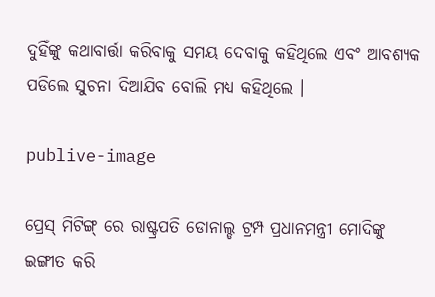ଦୁହିଁଙ୍କୁ କଥାବାର୍ତ୍ତା କରିବାକୁ ସମୟ ଦେବାକୁ କହିଥିଲେ ଏବଂ ଆବଶ୍ୟକ ପଡିଲେ ସୁଚନା ଦିଆଯିବ ବୋଲି ମଧ୍ୟ କହିଥିଲେ ।

publive-image

ପ୍ରେସ୍ ମିଟିଙ୍ଗ୍ ରେ ରାଷ୍ଟ୍ରପତି ଡୋନାଲ୍ଡ ଟ୍ରମ୍ପ ପ୍ରଧାନମନ୍ତ୍ରୀ ମୋଦିଙ୍କୁ ଇଙ୍ଗୀତ କରି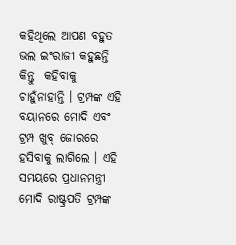କହିଥିଲେ ଆପଣ ବହୁତ ଭଲ ଇଂରାଜୀ କହୁଛନ୍ତି କିନ୍ତୁ  କହିବାକୁ  ଚାହୁଁନାହାନ୍ତି । ଟ୍ରମ୍ପଙ୍କ ଏହି ବୟାନରେ ମୋଦି ଏବଂ ଟ୍ରମ୍ପ ଖୁବ୍ ଜୋରରେ ହସିବାକୁ ଲାଗିଲେ । ଏହି ସମୟରେ ପ୍ରଧାନମନ୍ତ୍ରୀ ମୋଦି ରାଷ୍ଟ୍ରପତି ଟ୍ରମ୍ପଙ୍କ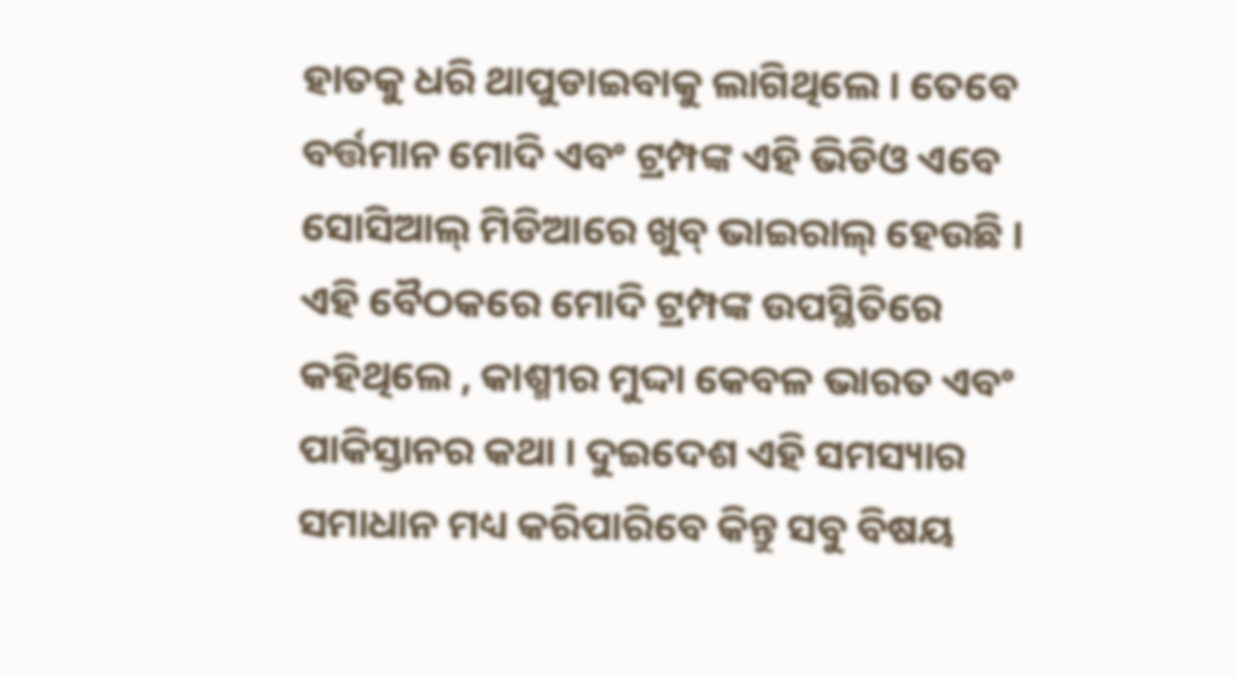ହାତକୁ ଧରି ଥାପୁଡାଇବାକୁ ଲାଗିଥିଲେ । ତେବେ ବର୍ତ୍ତମାନ ମୋଦି ଏବଂ ଟ୍ରମ୍ପଙ୍କ ଏହି ଭିଡିଓ ଏବେ ସୋସିଆଲ୍ ମିଡିଆରେ ଖୁବ୍ ଭାଇରାଲ୍ ହେଉଛି । ଏହି ବୈଠକରେ ମୋଦି ଟ୍ରମ୍ପଙ୍କ ଉପସ୍ଥିତିରେ କହିଥିଲେ , କାଶ୍ମୀର ମୁଦ୍ଦା କେବଳ ଭାରତ ଏବଂ ପାକିସ୍ତାନର କଥା । ଦୁଇଦେଶ ଏହି ସମସ୍ୟାର ସମାଧାନ ମଧ୍ୟ କରିପାରିବେ କିନ୍ତୁ ସବୁ ବିଷୟ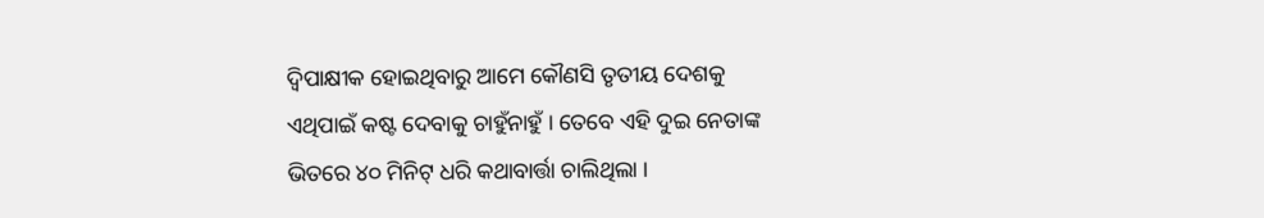ଦ୍ୱିପାକ୍ଷୀକ ହୋଇଥିବାରୁ ଆମେ କୌଣସି ତୃତୀୟ ଦେଶକୁ ଏଥିପାଇଁ କଷ୍ଟ ଦେବାକୁ ଚାହୁଁନାହୁଁ । ତେବେ ଏହି ଦୁଇ ନେତାଙ୍କ ଭିତରେ ୪୦ ମିନିଟ୍ ଧରି କଥାବାର୍ତ୍ତା ଚାଲିଥିଲା ।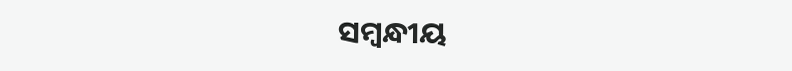ସମ୍ବନ୍ଧୀୟ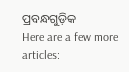ପ୍ରବନ୍ଧଗୁଡ଼ିକ
Here are a few more articles: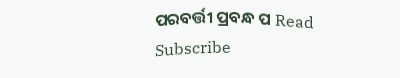ପରବର୍ତ୍ତୀ ପ୍ରବନ୍ଧ ପ Read
Subscribe